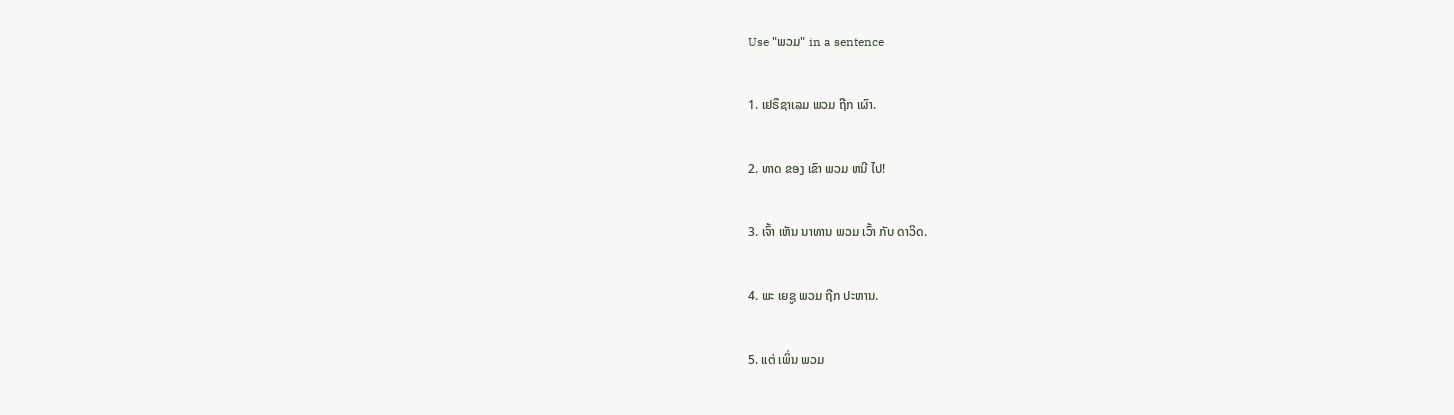Use "ພວມ" in a sentence

1. ເຢຣຶຊາເລມ ພວມ ຖືກ ເຜົາ.

2. ທາດ ຂອງ ເຂົາ ພວມ ຫນີ ໄປ!

3. ເຈົ້າ ເຫັນ ນາທານ ພວມ ເວົ້າ ກັບ ດາວິດ.

4. ພະ ເຍຊູ ພວມ ຖືກ ປະຫານ.

5. ແຕ່ ເພິ່ນ ພວມ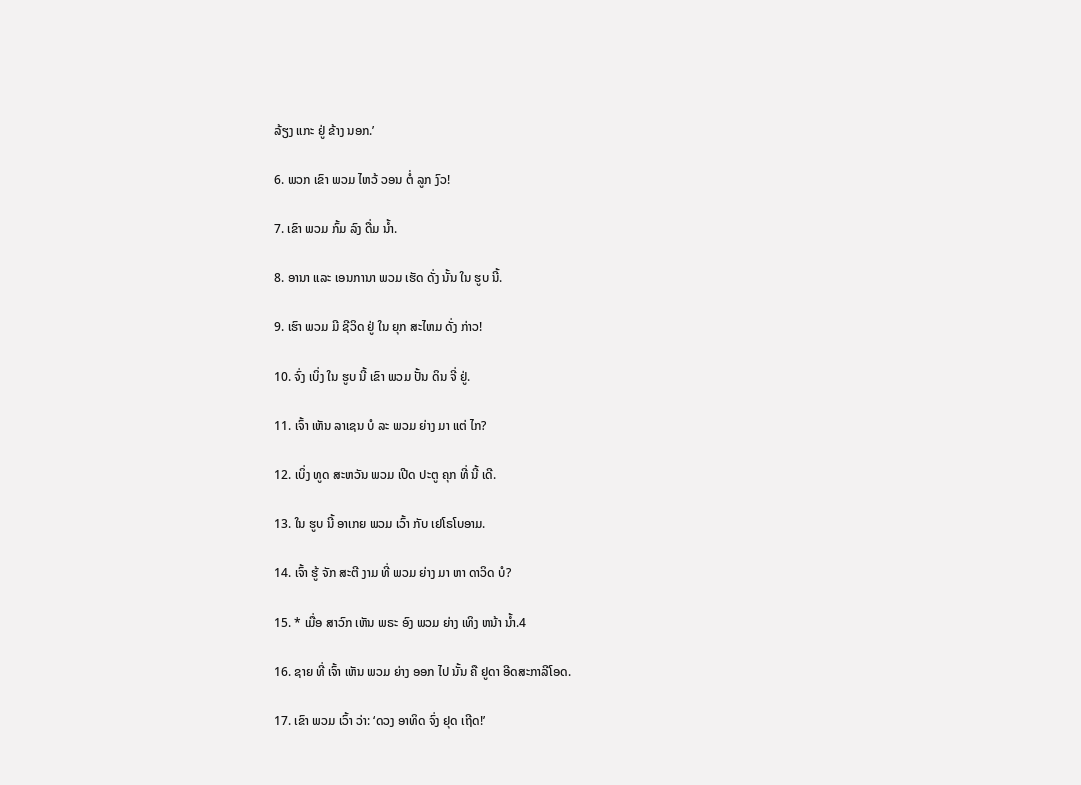ລ້ຽງ ແກະ ຢູ່ ຂ້າງ ນອກ.’

6. ພວກ ເຂົາ ພວມ ໄຫວ້ ວອນ ຕໍ່ ລູກ ງົວ!

7. ເຂົາ ພວມ ກົ້ມ ລົງ ດື່ມ ນໍ້າ.

8. ອານາ ແລະ ເອນການາ ພວມ ເຮັດ ດັ່ງ ນັ້ນ ໃນ ຮູບ ນີ້.

9. ເຮົາ ພວມ ມີ ຊີວິດ ຢູ່ ໃນ ຍຸກ ສະໄຫມ ດັ່ງ ກ່າວ!

10. ຈົ່ງ ເບິ່ງ ໃນ ຮູບ ນີ້ ເຂົາ ພວມ ປັ້ນ ດິນ ຈີ່ ຢູ່.

11. ເຈົ້າ ເຫັນ ລາເຊນ ບໍ ລະ ພວມ ຍ່າງ ມາ ແຕ່ ໄກ?

12. ເບິ່ງ ທູດ ສະຫວັນ ພວມ ເປີດ ປະຕູ ຄຸກ ທີ່ ນີ້ ເດີ.

13. ໃນ ຮູບ ນີ້ ອາເກຍ ພວມ ເວົ້າ ກັບ ເຢໂຣໂບອາມ.

14. ເຈົ້າ ຮູ້ ຈັກ ສະຕີ ງາມ ທີ່ ພວມ ຍ່າງ ມາ ຫາ ດາວິດ ບໍ?

15. * ເມື່ອ ສາວົກ ເຫັນ ພຣະ ອົງ ພວມ ຍ່າງ ເທິງ ຫນ້າ ນ້ຳ.4

16. ຊາຍ ທີ່ ເຈົ້າ ເຫັນ ພວມ ຍ່າງ ອອກ ໄປ ນັ້ນ ຄື ຢູດາ ອີດສະກາລີໂອດ.

17. ເຂົາ ພວມ ເວົ້າ ວ່າ: ‘ດວງ ອາທິດ ຈົ່ງ ຢຸດ ເຖີດ!’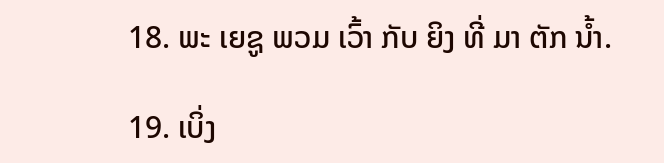18. ພະ ເຍຊູ ພວມ ເວົ້າ ກັບ ຍິງ ທີ່ ມາ ຕັກ ນໍ້າ.

19. ເບິ່ງ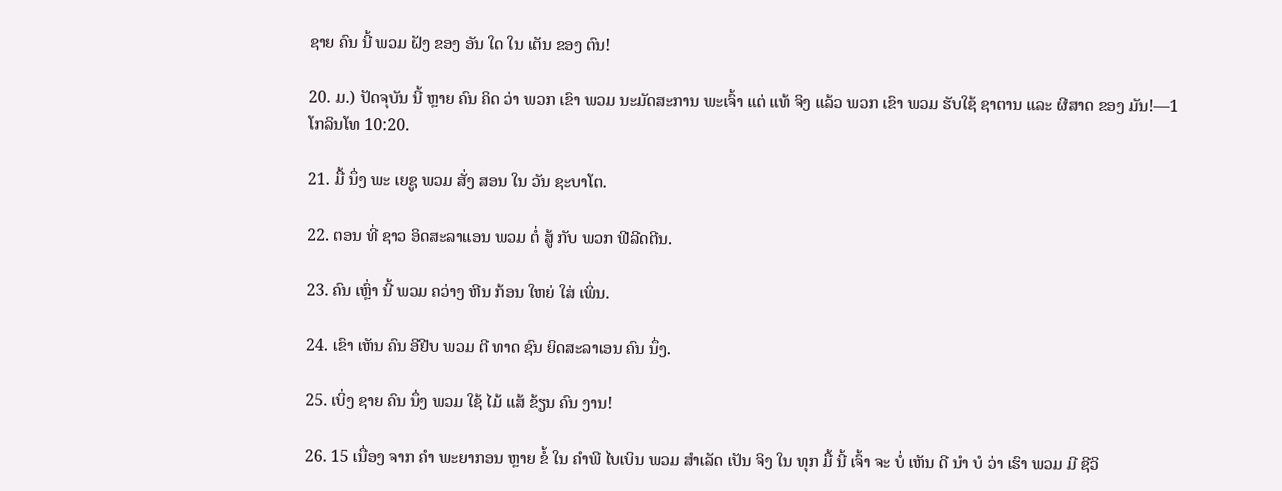ຊາຍ ຄົນ ນີ້ ພວມ ຝັງ ຂອງ ອັນ ໃດ ໃນ ເຕັນ ຂອງ ຕົນ!

20. ມ.) ປັດຈຸບັນ ນີ້ ຫຼາຍ ຄົນ ຄິດ ວ່າ ພວກ ເຂົາ ພວມ ນະມັດສະການ ພະເຈົ້າ ແຕ່ ແທ້ ຈິງ ແລ້ວ ພວກ ເຂົາ ພວມ ຮັບໃຊ້ ຊາຕານ ແລະ ຜີສາດ ຂອງ ມັນ!—1 ໂກລິນໂທ 10:20.

21. ມື້ ນຶ່ງ ພະ ເຍຊູ ພວມ ສັ່ງ ສອນ ໃນ ວັນ ຊະບາໂຕ.

22. ຕອນ ທີ່ ຊາວ ອິດສະລາແອນ ພວມ ຕໍ່ ສູ້ ກັບ ພວກ ຟີລີດຕີນ.

23. ຄົນ ເຫຼົ່າ ນີ້ ພວມ ຄວ່າງ ຫີນ ກ້ອນ ໃຫຍ່ ໃສ່ ເພິ່ນ.

24. ເຂົາ ເຫັນ ຄົນ ອີຢີບ ພວມ ຕີ ທາດ ຊົນ ຍິດສະລາເອນ ຄົນ ນຶ່ງ.

25. ເບິ່ງ ຊາຍ ຄົນ ນຶ່ງ ພວມ ໃຊ້ ໄມ້ ແສ້ ຂ້ຽນ ຄົນ ງານ!

26. 15 ເນື່ອງ ຈາກ ຄໍາ ພະຍາກອນ ຫຼາຍ ຂໍ້ ໃນ ຄໍາພີ ໄບເບິນ ພວມ ສໍາເລັດ ເປັນ ຈິງ ໃນ ທຸກ ມື້ ນີ້ ເຈົ້າ ຈະ ບໍ່ ເຫັນ ດີ ນໍາ ບໍ ວ່າ ເຮົາ ພວມ ມີ ຊີວິ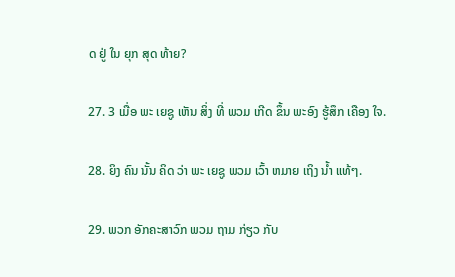ດ ຢູ່ ໃນ ຍຸກ ສຸດ ທ້າຍ?

27. 3 ເມື່ອ ພະ ເຍຊູ ເຫັນ ສິ່ງ ທີ່ ພວມ ເກີດ ຂຶ້ນ ພະອົງ ຮູ້ສຶກ ເຄືອງ ໃຈ.

28. ຍິງ ຄົນ ນັ້ນ ຄິດ ວ່າ ພະ ເຍຊູ ພວມ ເວົ້າ ຫມາຍ ເຖິງ ນໍ້າ ແທ້ໆ.

29. ພວກ ອັກຄະສາວົກ ພວມ ຖາມ ກ່ຽວ ກັບ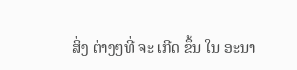ສິ່ງ ຕ່າງໆທີ່ ຈະ ເກີດ ຂຶ້ນ ໃນ ອະນາ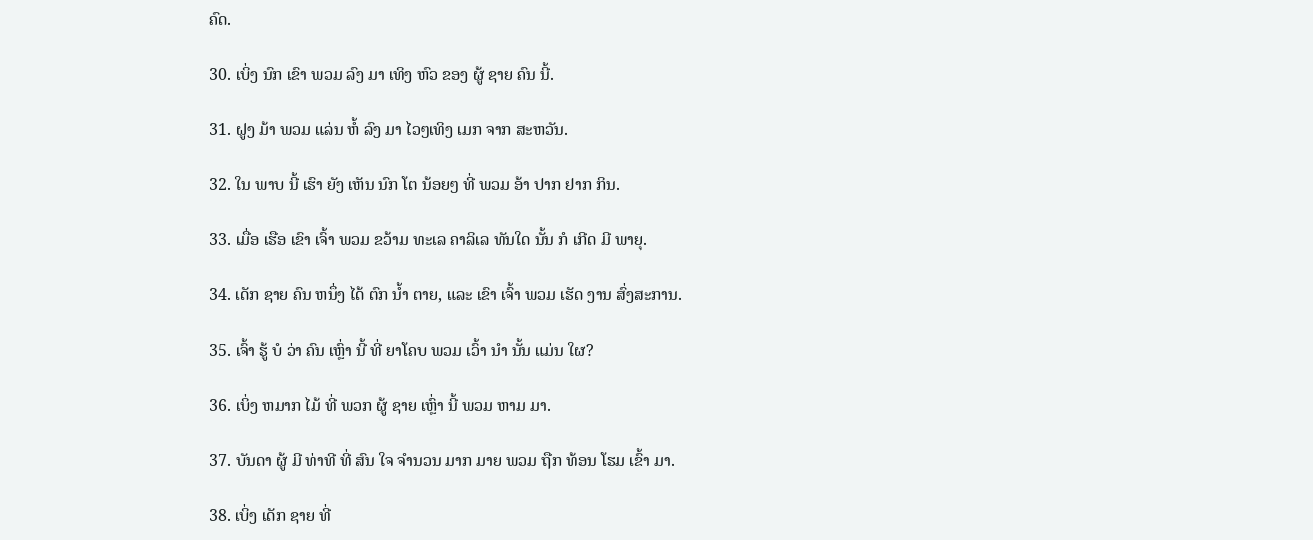ຄົດ.

30. ເບິ່ງ ນົກ ເຂົາ ພວມ ລົງ ມາ ເທິງ ຫົວ ຂອງ ຜູ້ ຊາຍ ຄົນ ນີ້.

31. ຝູງ ມ້າ ພວມ ແລ່ນ ຫໍ້ ລົງ ມາ ໄວໆເທິງ ເມກ ຈາກ ສະຫວັນ.

32. ໃນ ພາບ ນີ້ ເຮົາ ຍັງ ເຫັນ ນົກ ໂຕ ນ້ອຍໆ ທີ່ ພວມ ອ້າ ປາກ ຢາກ ກິນ.

33. ເມື່ອ ເຮືອ ເຂົາ ເຈົ້າ ພວມ ຂວ້າມ ທະເລ ຄາລິເລ ທັນໃດ ນັ້ນ ກໍ ເກີດ ມີ ພາຍຸ.

34. ເດັກ ຊາຍ ຄົນ ຫນຶ່ງ ໄດ້ ຕົກ ນ້ຳ ຕາຍ, ແລະ ເຂົາ ເຈົ້າ ພວມ ເຮັດ ງານ ສົ່ງສະການ.

35. ເຈົ້າ ຮູ້ ບໍ ວ່າ ຄົນ ເຫຼົ່າ ນີ້ ທີ່ ຍາໂຄບ ພວມ ເວົ້າ ນໍາ ນັ້ນ ແມ່ນ ໃຜ?

36. ເບິ່ງ ຫມາກ ໄມ້ ທີ່ ພວກ ຜູ້ ຊາຍ ເຫຼົ່າ ນີ້ ພວມ ຫາມ ມາ.

37. ບັນດາ ຜູ້ ມີ ທ່າທີ ທີ່ ສົນ ໃຈ ຈໍານວນ ມາກ ມາຍ ພວມ ຖືກ ທ້ອນ ໂຮມ ເຂົ້າ ມາ.

38. ເບິ່ງ ເດັກ ຊາຍ ທີ່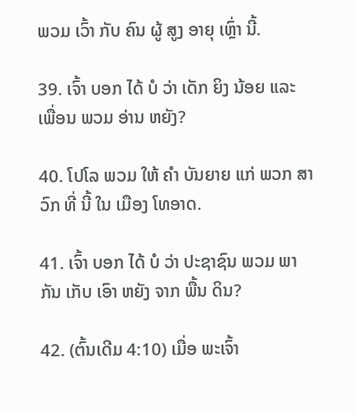ພວມ ເວົ້າ ກັບ ຄົນ ຜູ້ ສູງ ອາຍຸ ເຫຼົ່າ ນີ້.

39. ເຈົ້າ ບອກ ໄດ້ ບໍ ວ່າ ເດັກ ຍິງ ນ້ອຍ ແລະ ເພື່ອນ ພວມ ອ່ານ ຫຍັງ?

40. ໂປໂລ ພວມ ໃຫ້ ຄໍາ ບັນຍາຍ ແກ່ ພວກ ສາວົກ ທີ່ ນີ້ ໃນ ເມືອງ ໂທອາດ.

41. ເຈົ້າ ບອກ ໄດ້ ບໍ ວ່າ ປະຊາຊົນ ພວມ ພາ ກັນ ເກັບ ເອົາ ຫຍັງ ຈາກ ພື້ນ ດິນ?

42. (ຕົ້ນເດີມ 4:10) ເມື່ອ ພະເຈົ້າ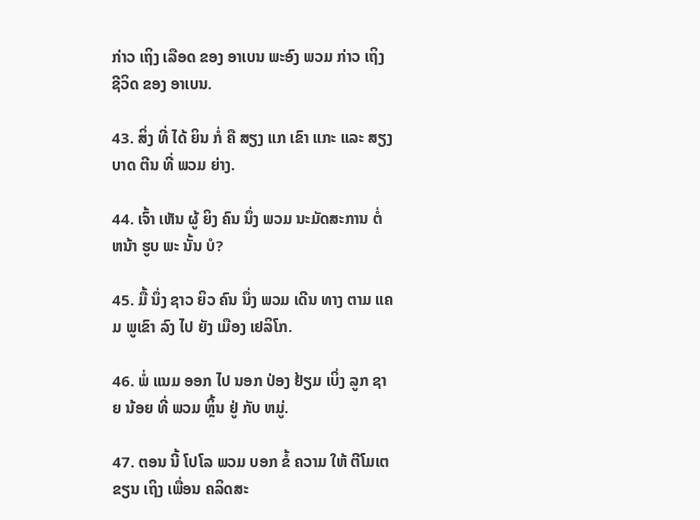ກ່າວ ເຖິງ ເລືອດ ຂອງ ອາເບນ ພະອົງ ພວມ ກ່າວ ເຖິງ ຊີວິດ ຂອງ ອາເບນ.

43. ສິ່ງ ທີ່ ໄດ້ ຍິນ ກໍ່ ຄື ສຽງ ແກ ເຂົາ ແກະ ແລະ ສຽງ ບາດ ຕີນ ທີ່ ພວມ ຍ່າງ.

44. ເຈົ້າ ເຫັນ ຜູ້ ຍິງ ຄົນ ນຶ່ງ ພວມ ນະມັດສະການ ຕໍ່ ຫນ້າ ຮູບ ພະ ນັ້ນ ບໍ?

45. ມື້ ນຶ່ງ ຊາວ ຍິວ ຄົນ ນຶ່ງ ພວມ ເດີນ ທາງ ຕາມ ແຄມ ພູເຂົາ ລົງ ໄປ ຍັງ ເມືອງ ເຢລິໂກ.

46. ພໍ່ ແນມ ອອກ ໄປ ນອກ ປ່ອງ ຢ້ຽມ ເບິ່ງ ລູກ ຊາຍ ນ້ອຍ ທີ່ ພວມ ຫຼິ້ນ ຢູ່ ກັບ ຫມູ່.

47. ຕອນ ນີ້ ໂປໂລ ພວມ ບອກ ຂໍ້ ຄວາມ ໃຫ້ ຕີໂມເຕ ຂຽນ ເຖິງ ເພື່ອນ ຄລິດສະ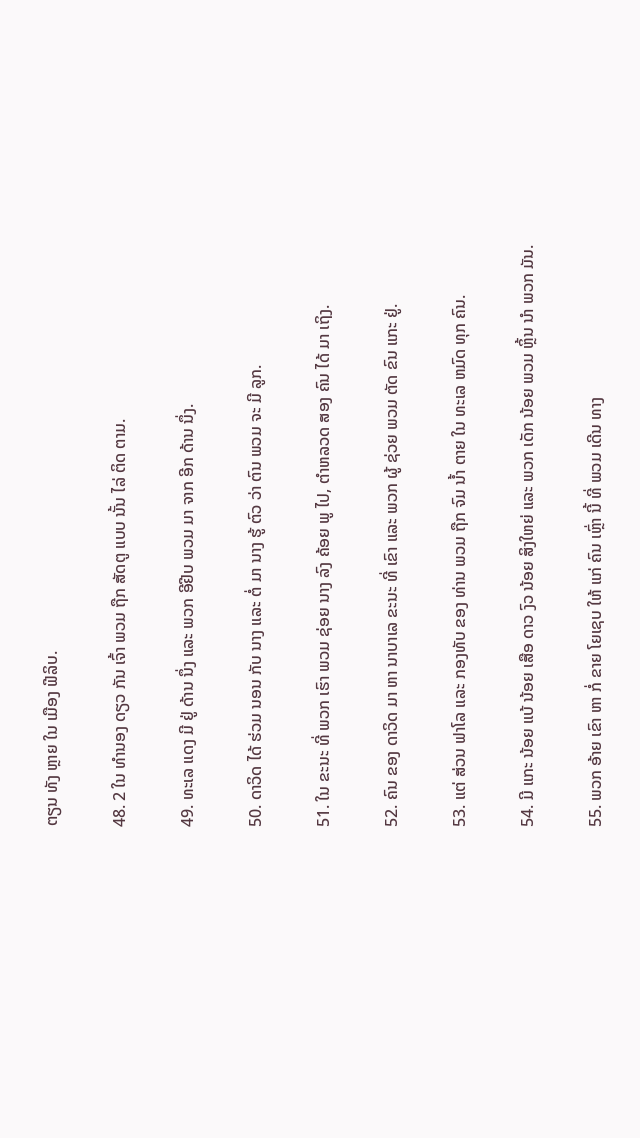ຕຽນ ທັງ ຫຼາຍ ໃນ ເມືອງ ຟີລິບ.

48. 2 ໃນ ທໍານອງ ດຽວ ກັນ ເຈົ້າ ພວມ ຖືກ ສັດຕູ ແບບ ນັ້ນ ໄລ່ ຕິດ ຕາມ.

49. ທະເລ ແດງ ມີ ຢູ່ ດ້ານ ນຶ່ງ ແລະ ພວກ ອີຢີບ ພວມ ມາ ຈາກ ອີກ ດ້ານ ນຶ່ງ.

50. ດາວິດ ໄດ້ ຮ່ວມ ນອນ ກັບ ນາງ ແລະ ຕໍ່ ມາ ນາງ ຮູ້ ຕົວ ວ່າ ຕົນ ພວມ ຈະ ມີ ລູກ.

51. ໃນ ຂະນະ ທີ່ ພວກ ເຮົາ ພວມ ຊ່ອຍ ນາງ ລົງ ຄ້ອຍ ພູ ໄປ, ຕໍາຫລວດ ສອງ ຄົນ ໄດ້ ມາ ເຖິງ.

52. ຄົນ ຂອງ ດາວິດ ມາ ຫາ ນາບາເລ ຂະນະ ທີ່ ເຂົາ ແລະ ພວກ ຜູ້ ຊ່ວຍ ພວມ ຕັດ ຂົນ ແກະ ຢູ່.

53. ແຕ່ ສ່ວນ ຟາໂລ ແລະ ກອງທັບ ຂອງ ທ່ານ ພວມ ຖືກ ຈົມ ນໍ້າ ຕາຍ ໃນ ທະເລ ຫມົດ ທຸກ ຄົນ.

54. ມີ ແກະ ນ້ອຍ ແບ້ ນ້ອຍ ເສືອ ດາວ ງົວ ນ້ອຍ ສິງໃຫຍ່ ແລະ ພວກ ເດັກ ນ້ອຍ ພວມ ຫຼິ້ນ ນໍາ ພວກ ມັນ.

55. ພວກ ອ້າຍ ເຂົາ ຫາ ກໍ່ ຂາຍ ໂຍເຊບ ໃຫ້ ແກ່ ຄົນ ເຫຼົ່າ ນີ້ ທີ່ ພວມ ເດີນ ທາງ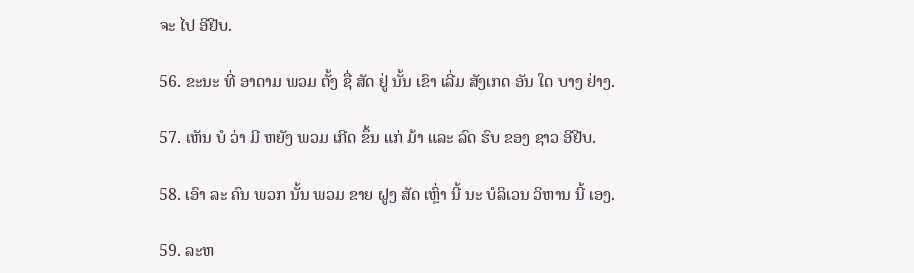ຈະ ໄປ ອີຢີບ.

56. ຂະນະ ທີ່ ອາດາມ ພວມ ຕັ້ງ ຊື່ ສັດ ຢູ່ ນັ້ນ ເຂົາ ເລີ່ມ ສັງເກດ ອັນ ໃດ ບາງ ຢ່າງ.

57. ເຫັນ ບໍ ວ່າ ມີ ຫຍັງ ພວມ ເກີດ ຂຶ້ນ ແກ່ ມ້າ ແລະ ລົດ ຮົບ ຂອງ ຊາວ ອີຢີບ.

58. ເອົາ ລະ ຄົນ ພວກ ນັ້ນ ພວມ ຂາຍ ຝູງ ສັດ ເຫຼົ່າ ນີ້ ນະ ບໍລິເວນ ວິຫານ ນີ້ ເອງ.

59. ລະຫ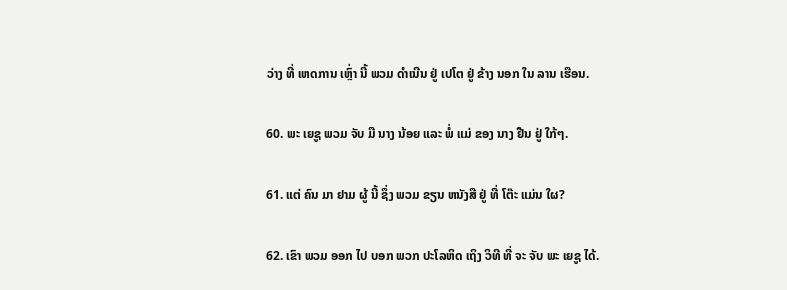ວ່າງ ທີ່ ເຫດການ ເຫຼົ່າ ນີ້ ພວມ ດໍາເນີນ ຢູ່ ເປໂຕ ຢູ່ ຂ້າງ ນອກ ໃນ ລານ ເຮືອນ.

60. ພະ ເຍຊູ ພວມ ຈັບ ມື ນາງ ນ້ອຍ ແລະ ພໍ່ ແມ່ ຂອງ ນາງ ຢືນ ຢູ່ ໃກ້ໆ.

61. ແຕ່ ຄົນ ມາ ຢາມ ຜູ້ ນີ້ ຊຶ່ງ ພວມ ຂຽນ ຫນັງສື ຢູ່ ທີ່ ໂຕ໊ະ ແມ່ນ ໃຜ?

62. ເຂົາ ພວມ ອອກ ໄປ ບອກ ພວກ ປະໂລຫິດ ເຖິງ ວິທີ ທີ່ ຈະ ຈັບ ພະ ເຍຊູ ໄດ້.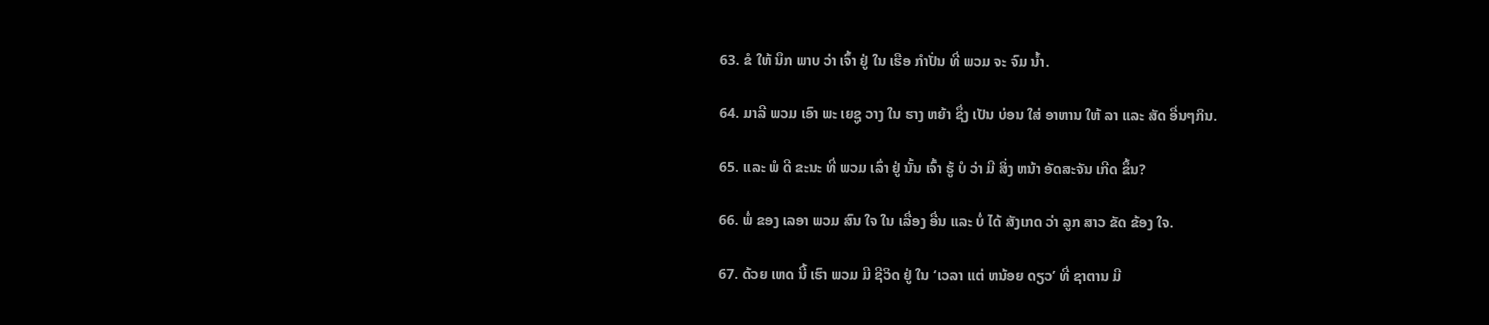63. ຂໍ ໃຫ້ ນຶກ ພາບ ວ່າ ເຈົ້າ ຢູ່ ໃນ ເຮືອ ກໍາປັ່ນ ທີ່ ພວມ ຈະ ຈົມ ນໍ້າ.

64. ມາລີ ພວມ ເອົາ ພະ ເຍຊູ ວາງ ໃນ ຮາງ ຫຍ້າ ຊຶ່ງ ເປັນ ບ່ອນ ໃສ່ ອາຫານ ໃຫ້ ລາ ແລະ ສັດ ອື່ນໆກິນ.

65. ແລະ ພໍ ດີ ຂະນະ ທີ່ ພວມ ເລົ່າ ຢູ່ ນັ້ນ ເຈົ້າ ຮູ້ ບໍ ວ່າ ມີ ສິ່ງ ຫນ້າ ອັດສະຈັນ ເກີດ ຂຶ້ນ?

66. ພໍ່ ຂອງ ເລອາ ພວມ ສົນ ໃຈ ໃນ ເລື່ອງ ອື່ນ ແລະ ບໍ່ ໄດ້ ສັງເກດ ວ່າ ລູກ ສາວ ຂັດ ຂ້ອງ ໃຈ.

67. ດ້ວຍ ເຫດ ນີ້ ເຮົາ ພວມ ມີ ຊີວິດ ຢູ່ ໃນ ‘ເວລາ ແຕ່ ຫນ້ອຍ ດຽວ’ ທີ່ ຊາຕານ ມີ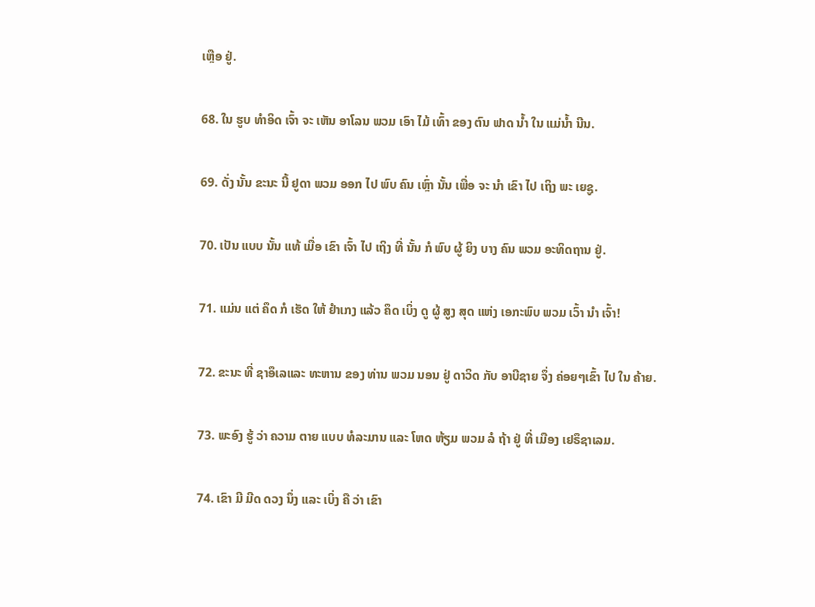ເຫຼືອ ຢູ່.

68. ໃນ ຮູບ ທໍາອິດ ເຈົ້າ ຈະ ເຫັນ ອາໂລນ ພວມ ເອົາ ໄມ້ ເທົ້າ ຂອງ ຕົນ ຟາດ ນໍ້າ ໃນ ແມ່ນໍ້າ ນີນ.

69. ດັ່ງ ນັ້ນ ຂະນະ ນີ້ ຢູດາ ພວມ ອອກ ໄປ ພົບ ຄົນ ເຫຼົ່າ ນັ້ນ ເພື່ອ ຈະ ນໍາ ເຂົາ ໄປ ເຖິງ ພະ ເຍຊູ.

70. ເປັນ ແບບ ນັ້ນ ແທ້ ເມື່ອ ເຂົາ ເຈົ້າ ໄປ ເຖິງ ທີ່ ນັ້ນ ກໍ ພົບ ຜູ້ ຍິງ ບາງ ຄົນ ພວມ ອະທິດຖານ ຢູ່.

71. ແມ່ນ ແຕ່ ຄຶດ ກໍ ເຮັດ ໃຫ້ ຢໍາເກງ ແລ້ວ ຄຶດ ເບິ່ງ ດູ ຜູ້ ສູງ ສຸດ ແຫ່ງ ເອກະພົບ ພວມ ເວົ້າ ນໍາ ເຈົ້າ!

72. ຂະນະ ທີ່ ຊາອຶເລແລະ ທະຫານ ຂອງ ທ່ານ ພວມ ນອນ ຢູ່ ດາວິດ ກັບ ອາບີຊາຍ ຈຶ່ງ ຄ່ອຍໆເຂົ້າ ໄປ ໃນ ຄ້າຍ.

73. ພະອົງ ຮູ້ ວ່າ ຄວາມ ຕາຍ ແບບ ທໍລະມານ ແລະ ໂຫດ ຫ້ຽມ ພວມ ລໍ ຖ້າ ຢູ່ ທີ່ ເມືອງ ເຢຣຶຊາເລມ.

74. ເຂົາ ມີ ມີດ ດວງ ນຶ່ງ ແລະ ເບິ່ງ ຄື ວ່າ ເຂົາ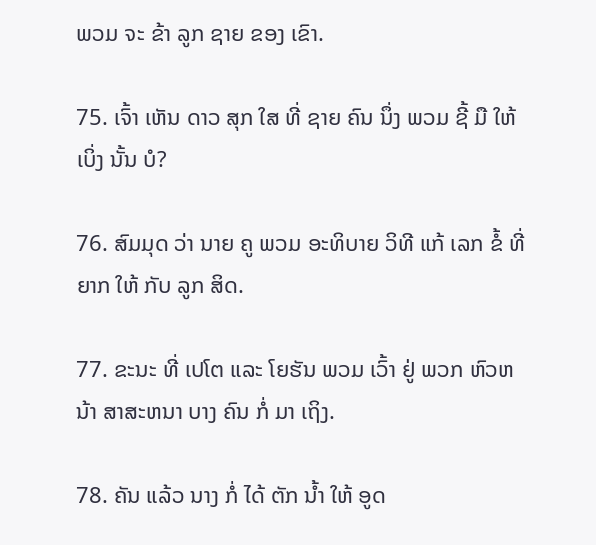ພວມ ຈະ ຂ້າ ລູກ ຊາຍ ຂອງ ເຂົາ.

75. ເຈົ້າ ເຫັນ ດາວ ສຸກ ໃສ ທີ່ ຊາຍ ຄົນ ນຶ່ງ ພວມ ຊີ້ ມື ໃຫ້ ເບິ່ງ ນັ້ນ ບໍ?

76. ສົມມຸດ ວ່າ ນາຍ ຄູ ພວມ ອະທິບາຍ ວິທີ ແກ້ ເລກ ຂໍ້ ທີ່ ຍາກ ໃຫ້ ກັບ ລູກ ສິດ.

77. ຂະນະ ທີ່ ເປໂຕ ແລະ ໂຍຮັນ ພວມ ເວົ້າ ຢູ່ ພວກ ຫົວຫນ້າ ສາສະຫນາ ບາງ ຄົນ ກໍ່ ມາ ເຖິງ.

78. ຄັນ ແລ້ວ ນາງ ກໍ່ ໄດ້ ຕັກ ນໍ້າ ໃຫ້ ອູດ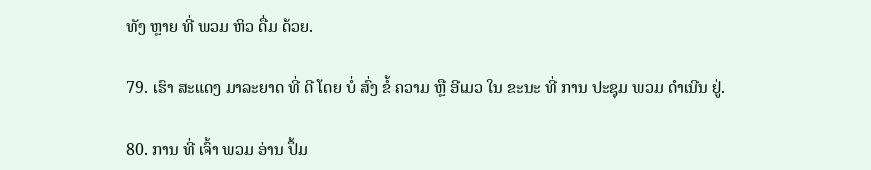ທັງ ຫຼາຍ ທີ່ ພວມ ຫິວ ດື່ມ ດ້ວຍ.

79. ເຮົາ ສະແດງ ມາລະຍາດ ທີ່ ດີ ໂດຍ ບໍ່ ສົ່ງ ຂໍ້ ຄວາມ ຫຼື ອີເມວ ໃນ ຂະນະ ທີ່ ການ ປະຊຸມ ພວມ ດໍາເນີນ ຢູ່.

80. ການ ທີ່ ເຈົ້າ ພວມ ອ່ານ ປຶ້ມ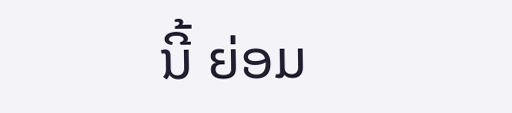ນີ້ ຍ່ອມ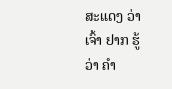ສະແດງ ວ່າ ເຈົ້າ ຢາກ ຮູ້ ວ່າ ຄໍາ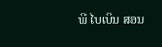ພີ ໄບເບິນ ສອນ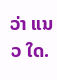ວ່າ ແນວ ໃດ.